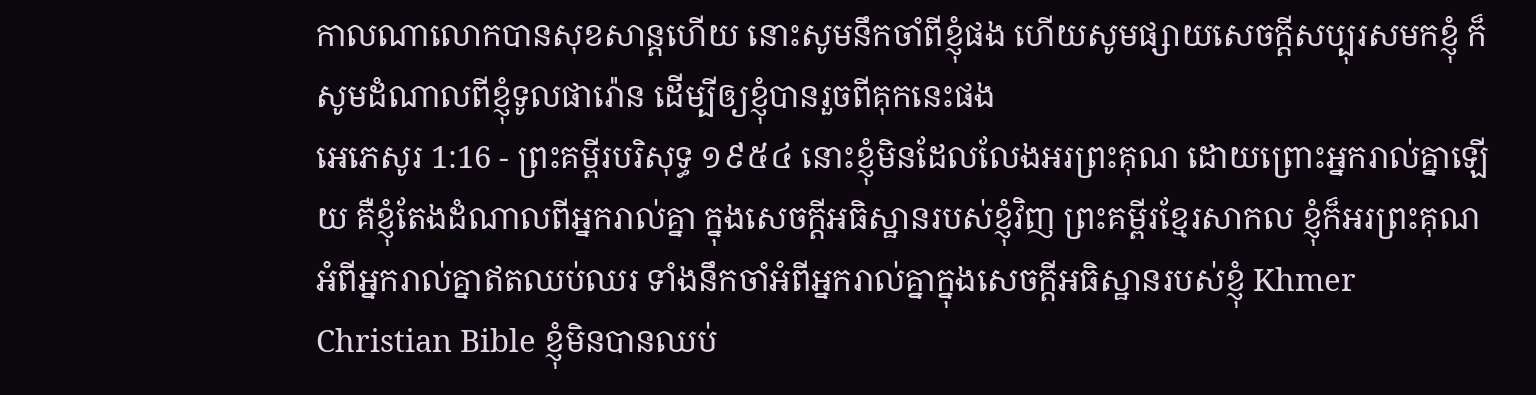កាលណាលោកបានសុខសាន្តហើយ នោះសូមនឹកចាំពីខ្ញុំផង ហើយសូមផ្សាយសេចក្ដីសប្បុរសមកខ្ញុំ ក៏សូមដំណាលពីខ្ញុំទូលផារ៉ោន ដើម្បីឲ្យខ្ញុំបានរួចពីគុកនេះផង
អេភេសូរ 1:16 - ព្រះគម្ពីរបរិសុទ្ធ ១៩៥៤ នោះខ្ញុំមិនដែលលែងអរព្រះគុណ ដោយព្រោះអ្នករាល់គ្នាឡើយ គឺខ្ញុំតែងដំណាលពីអ្នករាល់គ្នា ក្នុងសេចក្ដីអធិស្ឋានរបស់ខ្ញុំវិញ ព្រះគម្ពីរខ្មែរសាកល ខ្ញុំក៏អរព្រះគុណអំពីអ្នករាល់គ្នាឥតឈប់ឈរ ទាំងនឹកចាំអំពីអ្នករាល់គ្នាក្នុងសេចក្ដីអធិស្ឋានរបស់ខ្ញុំ Khmer Christian Bible ខ្ញុំមិនបានឈប់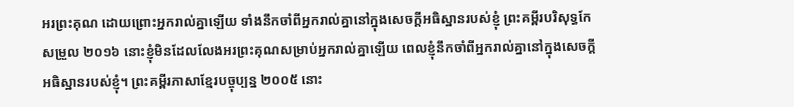អរព្រះគុណ ដោយព្រោះអ្នករាល់គ្នាឡើយ ទាំងនឹកចាំពីអ្នករាល់គ្នានៅក្នុងសេចក្ដីអធិស្ឋានរបស់ខ្ញុំ ព្រះគម្ពីរបរិសុទ្ធកែសម្រួល ២០១៦ នោះខ្ញុំមិនដែលលែងអរព្រះគុណសម្រាប់អ្នករាល់គ្នាឡើយ ពេលខ្ញុំនឹកចាំពីអ្នករាល់គ្នានៅក្នុងសេចក្តីអធិស្ឋានរបស់ខ្ញុំ។ ព្រះគម្ពីរភាសាខ្មែរបច្ចុប្បន្ន ២០០៥ នោះ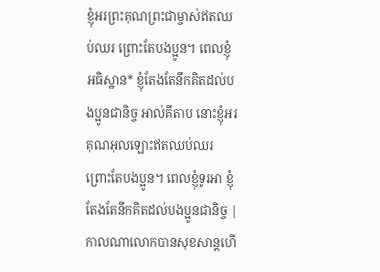ខ្ញុំអរព្រះគុណព្រះជាម្ចាស់ឥតឈប់ឈរ ព្រោះតែបងប្អូន។ ពេលខ្ញុំអធិស្ឋាន* ខ្ញុំតែងតែនឹកគិតដល់បងប្អូនជានិច្ច អាល់គីតាប នោះខ្ញុំអរគុណអុលឡោះឥតឈប់ឈរ ព្រោះតែបងប្អូន។ ពេលខ្ញុំទូរអា ខ្ញុំតែងតែនឹកគិតដល់បងប្អូនជានិច្ច |
កាលណាលោកបានសុខសាន្តហើ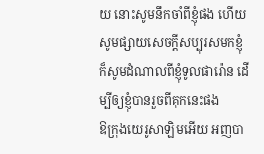យ នោះសូមនឹកចាំពីខ្ញុំផង ហើយសូមផ្សាយសេចក្ដីសប្បុរសមកខ្ញុំ ក៏សូមដំណាលពីខ្ញុំទូលផារ៉ោន ដើម្បីឲ្យខ្ញុំបានរួចពីគុកនេះផង
ឱក្រុងយេរូសាឡិមអើយ អញបា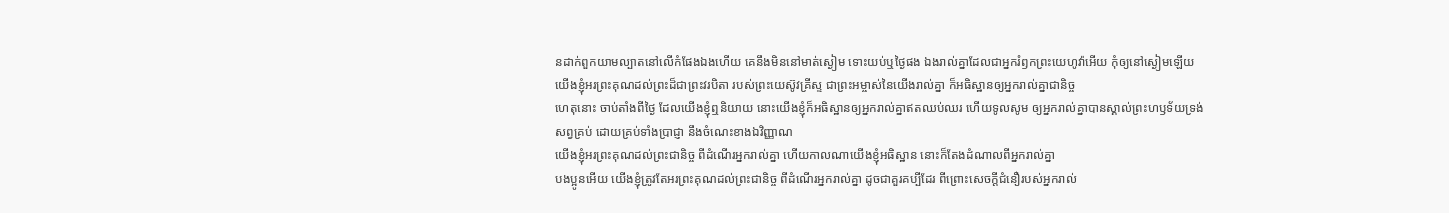នដាក់ពួកយាមល្បាតនៅលើកំផែងឯងហើយ គេនឹងមិននៅមាត់ស្ងៀម ទោះយប់ឬថ្ងៃផង ឯងរាល់គ្នាដែលជាអ្នករំឭកព្រះយេហូវ៉ាអើយ កុំឲ្យនៅស្ងៀមឡើយ
យើងខ្ញុំអរព្រះគុណដល់ព្រះដ៏ជាព្រះវរបិតា របស់ព្រះយេស៊ូវគ្រីស្ទ ជាព្រះអម្ចាស់នៃយើងរាល់គ្នា ក៏អធិស្ឋានឲ្យអ្នករាល់គ្នាជានិច្ច
ហេតុនោះ ចាប់តាំងពីថ្ងៃ ដែលយើងខ្ញុំឮនិយាយ នោះយើងខ្ញុំក៏អធិស្ឋានឲ្យអ្នករាល់គ្នាឥតឈប់ឈរ ហើយទូលសូម ឲ្យអ្នករាល់គ្នាបានស្គាល់ព្រះហឫទ័យទ្រង់សព្វគ្រប់ ដោយគ្រប់ទាំងប្រាជ្ញា នឹងចំណេះខាងឯវិញ្ញាណ
យើងខ្ញុំអរព្រះគុណដល់ព្រះជានិច្ច ពីដំណើរអ្នករាល់គ្នា ហើយកាលណាយើងខ្ញុំអធិស្ឋាន នោះក៏តែងដំណាលពីអ្នករាល់គ្នា
បងប្អូនអើយ យើងខ្ញុំត្រូវតែអរព្រះគុណដល់ព្រះជានិច្ច ពីដំណើរអ្នករាល់គ្នា ដូចជាគួរគប្បីដែរ ពីព្រោះសេចក្ដីជំនឿរបស់អ្នករាល់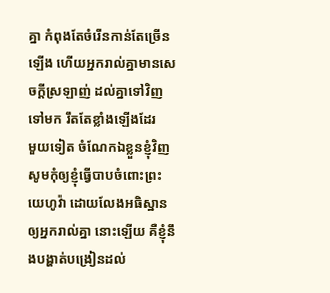គ្នា កំពុងតែចំរើនកាន់តែច្រើនឡើង ហើយអ្នករាល់គ្នាមានសេចក្ដីស្រឡាញ់ ដល់គ្នាទៅវិញទៅមក រឹតតែខ្លាំងឡើងដែរ
មួយទៀត ចំណែកឯខ្លួនខ្ញុំវិញ សូមកុំឲ្យខ្ញុំធ្វើបាបចំពោះព្រះយេហូវ៉ា ដោយលែងអធិស្ឋានឲ្យអ្នករាល់គ្នា នោះឡើយ គឺខ្ញុំនឹងបង្ហាត់បង្រៀនដល់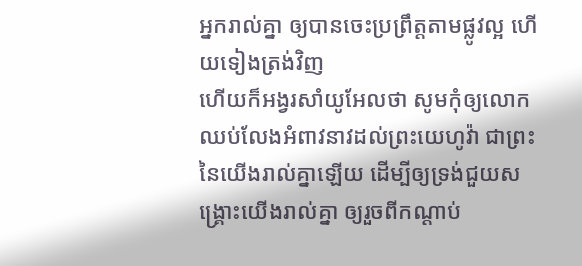អ្នករាល់គ្នា ឲ្យបានចេះប្រព្រឹត្តតាមផ្លូវល្អ ហើយទៀងត្រង់វិញ
ហើយក៏អង្វរសាំយូអែលថា សូមកុំឲ្យលោកឈប់លែងអំពាវនាវដល់ព្រះយេហូវ៉ា ជាព្រះនៃយើងរាល់គ្នាឡើយ ដើម្បីឲ្យទ្រង់ជួយសង្គ្រោះយើងរាល់គ្នា ឲ្យរួចពីកណ្តាប់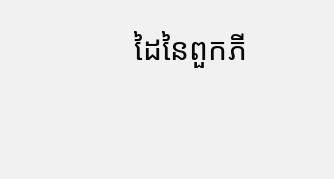ដៃនៃពួកភី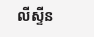លីស្ទីន